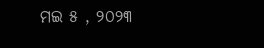ମଇ ୫ , ୨୦୨୩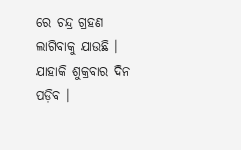ରେ ଚନ୍ଦ୍ର ଗ୍ରହଣ ଲାଗିବାକୁ ଯାଉଛି । ଯାହାକି ଶୁକ୍ରବାର ଦିନ ପଡ଼ିବ ।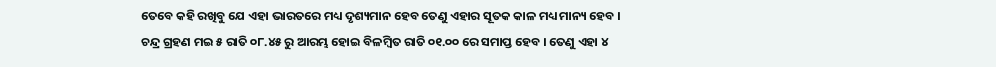ତେବେ କହି ରଖିବୁ ଯେ ଏହା ଭାରତରେ ମଧ୍ୟ ଦୃଶ୍ୟମାନ ହେବ ତେଣୁ ଏହାର ସୂତକ କାଳ ମଧ୍ୟ ମାନ୍ୟ ହେବ । ଚନ୍ଦ୍ର ଗ୍ରହଣ ମଇ ୫ ରାତି ୦୮.୪୫ ରୁ ଆରମ୍ଭ ହୋଇ ବିଳମ୍ବିତ ରାତି ୦୧.୦୦ ରେ ସମାପ୍ତ ହେବ । ତେଣୁ ଏହା ୪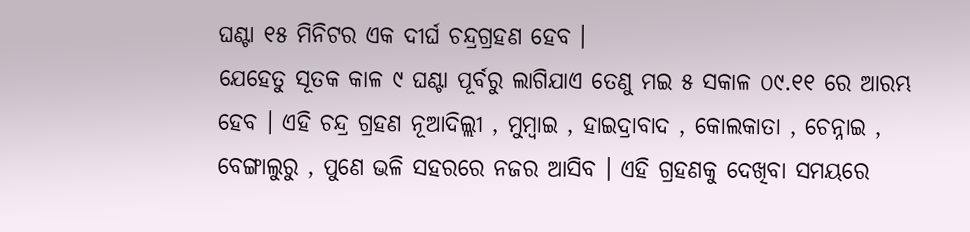ଘଣ୍ଟା ୧୫ ମିନିଟର ଏକ ଦୀର୍ଘ ଚନ୍ଦ୍ରଗ୍ରହଣ ହେବ ।
ଯେହେତୁ ସୂତକ କାଳ ୯ ଘଣ୍ଟା ପୂର୍ବରୁ ଲାଗିଯାଏ ତେଣୁ ମଇ ୫ ସକାଳ ୦୯.୧୧ ରେ ଆରମ୍ଭ ହେବ । ଏହି ଚନ୍ଦ୍ର ଗ୍ରହଣ ନୂଆଦିଲ୍ଲୀ , ମୁମ୍ବାଇ , ହାଇଦ୍ରାବାଦ , କୋଲକାତା , ଚେନ୍ନାଇ , ବେଙ୍ଗାଲୁରୁ , ପୁଣେ ଭଳି ସହରରେ ନଜର ଆସିବ । ଏହି ଗ୍ରହଣକୁ ଦେଖିବା ସମୟରେ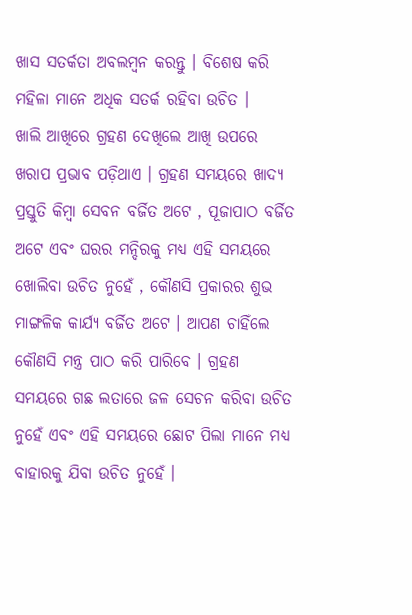ଖାସ ସତର୍କତା ଅବଲମ୍ବନ କରନ୍ତୁ । ବିଶେଷ କରି ମହିଳା ମାନେ ଅଧିକ ସତର୍କ ରହିବା ଉଚିତ ।
ଖାଲି ଆଖିରେ ଗ୍ରହଣ ଦେଖିଲେ ଆଖି ଉପରେ ଖରାପ ପ୍ରଭାବ ପଡ଼ିଥାଏ । ଗ୍ରହଣ ସମୟରେ ଖାଦ୍ୟ ପ୍ରସ୍ତୁତି କିମ୍ବା ସେବନ ବର୍ଜିତ ଅଟେ , ପୂଜାପାଠ ବର୍ଜିତ ଅଟେ ଏବଂ ଘରର ମନ୍ଦିରକୁ ମଧ୍ୟ ଏହି ସମୟରେ ଖୋଲିବା ଉଚିତ ନୁହେଁ , କୌଣସି ପ୍ରକାରର ଶୁଭ ମାଙ୍ଗଳିକ କାର୍ଯ୍ୟ ବର୍ଜିତ ଅଟେ । ଆପଣ ଚାହିଁଲେ କୌଣସି ମନ୍ତ୍ର ପାଠ କରି ପାରିବେ । ଗ୍ରହଣ ସମୟରେ ଗଛ ଲତାରେ ଜଳ ସେଚନ କରିବା ଉଚିତ ନୁହେଁ ଏବଂ ଏହି ସମୟରେ ଛୋଟ ପିଲା ମାନେ ମଧ୍ୟ ବାହାରକୁ ଯିବା ଉଚିତ ନୁହେଁ ।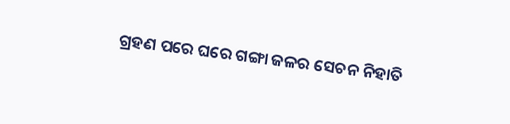ଗ୍ରହଣ ପରେ ଘରେ ଗଙ୍ଗା ଜଳର ସେଚନ ନିହାତି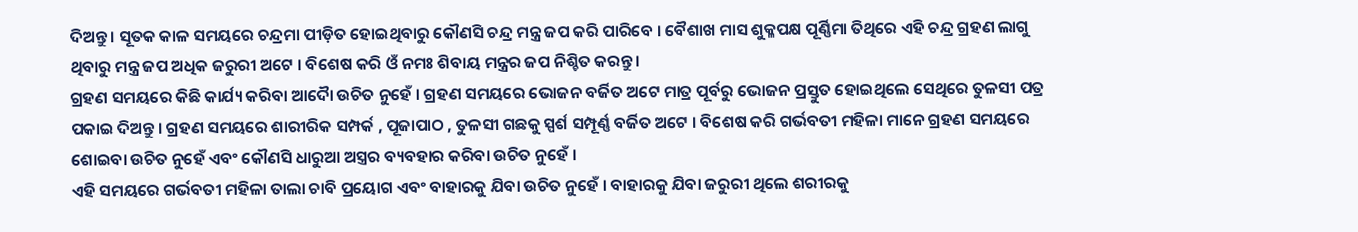ଦିଅନ୍ତୁ । ସୂତକ କାଳ ସମୟରେ ଚନ୍ଦ୍ରମା ପୀଡ଼ିତ ହୋଇଥିବାରୁ କୌଣସି ଚନ୍ଦ୍ର ମନ୍ତ୍ର ଜପ କରି ପାରିବେ । ବୈଶାଖ ମାସ ଶୁକ୍ଳପକ୍ଷ ପୂର୍ଣ୍ଣିମା ତିଥିରେ ଏହି ଚନ୍ଦ୍ର ଗ୍ରହଣ ଲାଗୁ ଥିବାରୁ ମନ୍ତ୍ର ଜପ ଅଧିକ ଜରୁରୀ ଅଟେ । ବିଶେଷ କରି ଓଁ ନମଃ ଶିବାୟ ମନ୍ତ୍ରର ଜପ ନିଶ୍ଚିତ କରନ୍ତୁ ।
ଗ୍ରହଣ ସମୟରେ କିଛି କାର୍ଯ୍ୟ କରିବା ଆଦୋୖ ଉଚିତ ନୁହେଁ । ଗ୍ରହଣ ସମୟରେ ଭୋଜନ ବର୍ଜିତ ଅଟେ ମାତ୍ର ପୂର୍ବରୁ ଭୋଜନ ପ୍ରସ୍ତୁତ ହୋଇଥିଲେ ସେଥିରେ ତୁଳସୀ ପତ୍ର ପକାଇ ଦିଅନ୍ତୁ । ଗ୍ରହଣ ସମୟରେ ଶାରୀରିକ ସମ୍ପର୍କ , ପୂଜାପାଠ , ତୁଳସୀ ଗଛକୁ ସ୍ପର୍ଶ ସମ୍ପୂର୍ଣ୍ଣ ବର୍ଜିତ ଅଟେ । ବିଶେଷ କରି ଗର୍ଭବତୀ ମହିଳା ମାନେ ଗ୍ରହଣ ସମୟରେ ଶୋଇବା ଉଚିତ ନୁହେଁ ଏବଂ କୌଣସି ଧାରୁଆ ଅସ୍ତ୍ରର ବ୍ୟବହାର କରିବା ଉଚିତ ନୁହେଁ ।
ଏହି ସମୟରେ ଗର୍ଭବତୀ ମହିଳା ତାଲା ଚାବି ପ୍ରୟୋଗ ଏବଂ ବାହାରକୁ ଯିବା ଉଚିତ ନୁହେଁ । ବାହାରକୁ ଯିବା ଜରୁରୀ ଥିଲେ ଶରୀରକୁ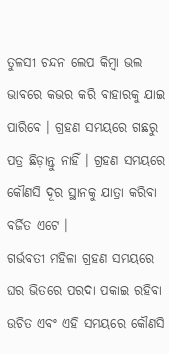ତୁଳସୀ ଚନ୍ଦନ ଲେପ କିମ୍ବା ଭଲ ଭାବରେ କଭର କରି ବାହାରକୁ ଯାଇ ପାରିବେ । ଗ୍ରହଣ ସମୟରେ ଗଛରୁ ପତ୍ର ଛିଡ଼ାନ୍ତୁ ନାହିଁ । ଗ୍ରହଣ ସମୟରେ କୌଣସି ଦୂର ସ୍ଥାନକୁ ଯାତ୍ରା କରିବା ବର୍ଜିତ ଏଟେ ।
ଗର୍ଭବତୀ ମହିଳା ଗ୍ରହଣ ସମୟରେ ଘର ଭିତରେ ପରଦା ପକାଇ ରହିବା ଉଚିତ ଏବଂ ଏହି ସମୟରେ କୌଣସି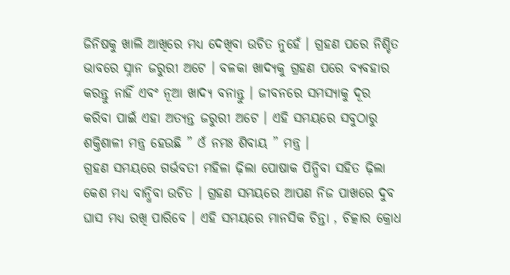ଜିନିଷକୁ ଖାଲି ଆଖିରେ ମଧ୍ୟ ଦେଖିବା ଉଚିତ ନୁହେଁ । ଗ୍ରହଣ ପରେ ନିଶ୍ଚିତ ଭାବରେ ସ୍ନାନ ଜରୁରୀ ଅଟେ । ବଳକା ଖାଦ୍ୟକୁ ଗ୍ରହଣ ପରେ ବ୍ୟବହାର କରନ୍ତୁ ନାହିଁ ଏବଂ ନୂଆ ଖାଦ୍ୟ ବନାନ୍ତୁ । ଜୀବନରେ ସମସ୍ୟାକୁ ଦୂର କରିବା ପାଇଁ ଏହା ଅତ୍ୟନ୍ତ ଜରୁରୀ ଅଟେ । ଏହି ସମୟରେ ସବୁଠାରୁ ଶକ୍ତିଶାଳୀ ମନ୍ତ୍ର ହେଉଛି ” ଓଁ ନମଃ ଶିବାୟ ” ମନ୍ତ୍ର ।
ଗ୍ରହଣ ସମୟରେ ଗର୍ଭବତୀ ମହିଳା ଢ଼ିଲା ପୋଷାକ ପିନ୍ଧିବା ସହିତ ଢ଼ିଲା କେଶ ମଧ୍ୟ ବାନ୍ଧିବା ଉଚିତ । ଗ୍ରହଣ ସମୟରେ ଆପଣ ନିଜ ପାଖରେ ଦୁବ ଘାସ ମଧ୍ୟ ରଖି ପାରିବେ । ଏହି ସମୟରେ ମାନସିକ ଚିନ୍ତା , ଚିତ୍କାର କ୍ରୋଧ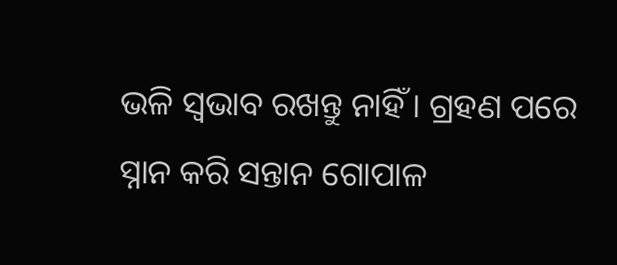ଭଳି ସ୍ୱଭାବ ରଖନ୍ତୁ ନାହିଁ । ଗ୍ରହଣ ପରେ ସ୍ନାନ କରି ସନ୍ତାନ ଗୋପାଳ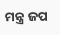ମନ୍ତ୍ର ଜପ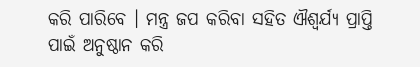କରି ପାରିବେ । ମନ୍ତ୍ର ଜପ କରିବା ସହିତ ଐଶ୍ୱର୍ଯ୍ୟ ପ୍ରାପ୍ତି ପାଇଁ ଅନୁଷ୍ଠାନ କରି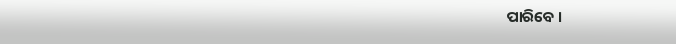ପାରିବେ ।